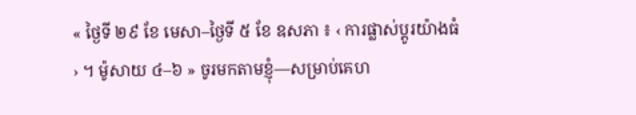« ថ្ងៃទី ២៩ ខែ មេសា–ថ្ងៃទី ៥ ខែ ឧសភា ៖ ‹ ការផ្លាស់ប្តូរយ៉ាងធំ › ។ ម៉ូសាយ ៤–៦ » ចូរមកតាមខ្ញុំ—សម្រាប់គេហ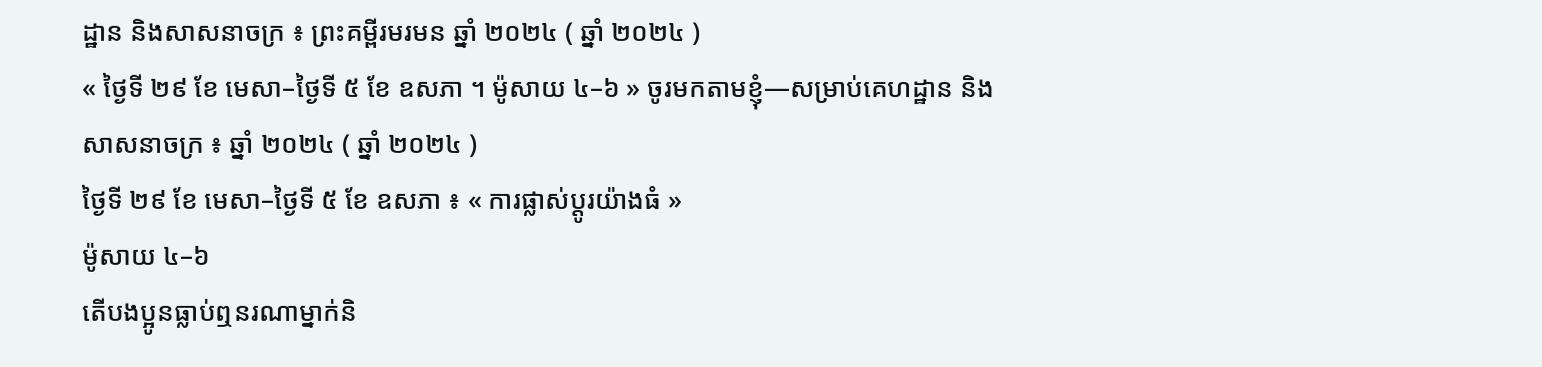ដ្ឋាន និងសាសនាចក្រ ៖ ព្រះគម្ពីរមរមន ឆ្នាំ ២០២៤ ( ឆ្នាំ ២០២៤ )
« ថ្ងៃទី ២៩ ខែ មេសា–ថ្ងៃទី ៥ ខែ ឧសភា ។ ម៉ូសាយ ៤–៦ » ចូរមកតាមខ្ញុំ—សម្រាប់គេហដ្ឋាន និងសាសនាចក្រ ៖ ឆ្នាំ ២០២៤ ( ឆ្នាំ ២០២៤ )
ថ្ងៃទី ២៩ ខែ មេសា–ថ្ងៃទី ៥ ខែ ឧសភា ៖ « ការផ្លាស់ប្តូរយ៉ាងធំ »
ម៉ូសាយ ៤–៦
តើបងប្អូនធ្លាប់ឮនរណាម្នាក់និ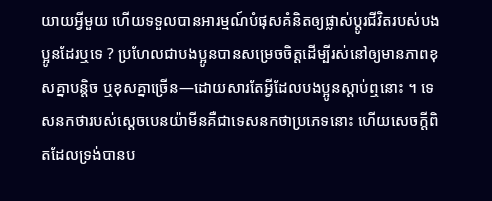យាយអ្វីមួយ ហើយទទួលបានអារម្មណ៍បំផុសគំនិតឲ្យផ្លាស់ប្ដូរជីវិតរបស់បងប្អូនដែរឬទេ ? ប្រហែលជាបងប្អូនបានសម្រេចចិត្តដើម្បីរស់នៅឲ្យមានភាពខុសគ្នាបន្ដិច ឬខុសគ្នាច្រើន—ដោយសារតែអ្វីដែលបងប្អូនស្ដាប់ឮនោះ ។ ទេសនកថារបស់ស្ដេចបេនយ៉ាមីនគឺជាទេសនកថាប្រភេទនោះ ហើយសេចក្ដីពិតដែលទ្រង់បានប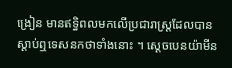ង្រៀន មានឥទ្ធិពលមកលើប្រជារាស្ត្រដែលបានស្ដាប់ឮទេសនកថាទាំងនោះ ។ ស្ដេចបេនយ៉ាមីន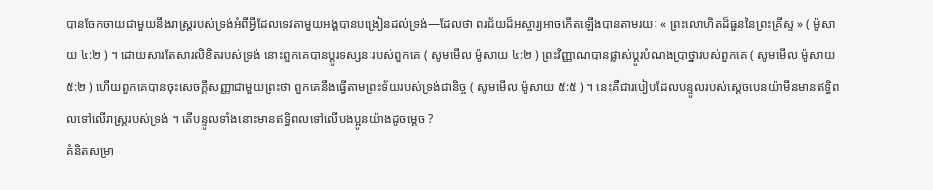បានចែកចាយជាមួយនឹងរាស្ត្ររបស់ទ្រង់អំពីអ្វីដែលទេវតាមួយអង្គបានបង្រៀនដល់ទ្រង់—ដែលថា ពរជ័យដ៏អស្ចារ្យអាចកើតឡើងបានតាមរយៈ « ព្រះលោហិតដ៏ធួននៃព្រះគ្រីស្ទ » ( ម៉ូសាយ ៤:២ ) ។ ដោយសារតែសារលិខិតរបស់ទ្រង់ នោះពួកគេបានប្តូរទស្សនៈរបស់ពួកគេ ( សូមមើល ម៉ូសាយ ៤:២ ) ព្រះវិញ្ញាណបានផ្លាស់ប្តូរបំណងប្រាថ្នារបស់ពួកគេ ( សូមមើល ម៉ូសាយ ៥:២ ) ហើយពួកគេបានចុះសេចក្តីសញ្ញាជាមួយព្រះថា ពួកគេនឹងធ្វើតាមព្រះទ័យរបស់ទ្រង់ជានិច្ច ( សូមមើល ម៉ូសាយ ៥:៥ ) ។ នេះគឺជារបៀបដែលបន្ទូលរបស់ស្ដេចបេនយ៉ាមីនមានឥទ្ធិពលទៅលើរាស្ត្ររបស់ទ្រង់ ។ តើបន្ទូលទាំងនោះមានឥទ្ធិពលទៅលើបងប្អូនយ៉ាងដូចម្ដេច ?
គំនិតសម្រា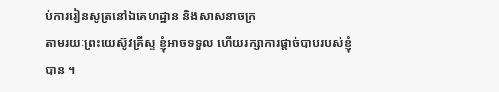ប់ការរៀនសូត្រនៅឯគេហដ្ឋាន និងសាសនាចក្រ
តាមរយៈព្រះយេស៊ូវគ្រីស្ទ ខ្ញុំអាចទទួល ហើយរក្សាការផ្ដាច់បាបរបស់ខ្ញុំបាន ។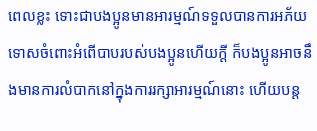ពេលខ្លះ ទោះជាបងប្អូនមានអារម្មណ៍ទទួលបានការអភ័យទោសចំពោះអំពើបាបរបស់បងប្អូនហើយក្ដី ក៏បងប្អូនអាចនឹងមានការលំបាកនៅក្នុងការរក្សាអារម្មណ៍នោះ ហើយបន្ដ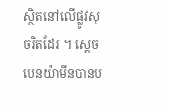ស្ថិតនៅលើផ្លូវសុចរិតដែរ ។ ស្ដេចបេនយ៉ាមីនបានប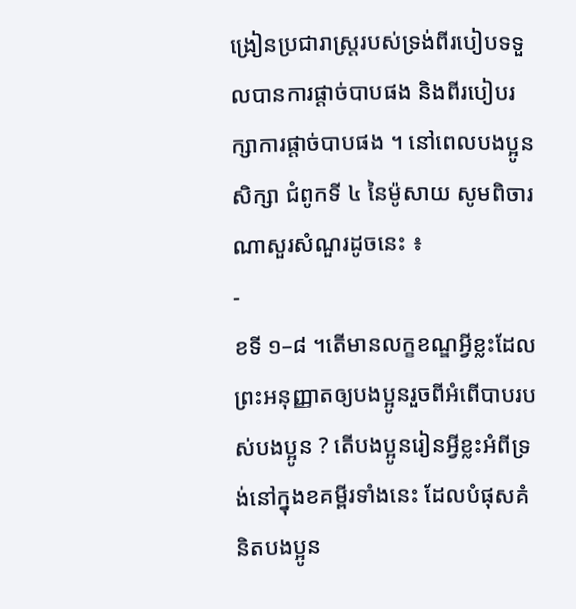ង្រៀនប្រជារាស្ត្ររបស់ទ្រង់ពីរបៀបទទួលបានការផ្ដាច់បាបផង និងពីរបៀបរក្សាការផ្ដាច់បាបផង ។ នៅពេលបងប្អូនសិក្សា ជំពូកទី ៤ នៃម៉ូសាយ សូមពិចារណាសួរសំណួរដូចនេះ ៖
-
ខទី ១–៨ ។តើមានលក្ខខណ្ឌអ្វីខ្លះដែលព្រះអនុញ្ញាតឲ្យបងប្អូនរួចពីអំពើបាបរបស់បងប្អូន ? តើបងប្អូនរៀនអ្វីខ្លះអំពីទ្រង់នៅក្នុងខគម្ពីរទាំងនេះ ដែលបំផុសគំនិតបងប្អូន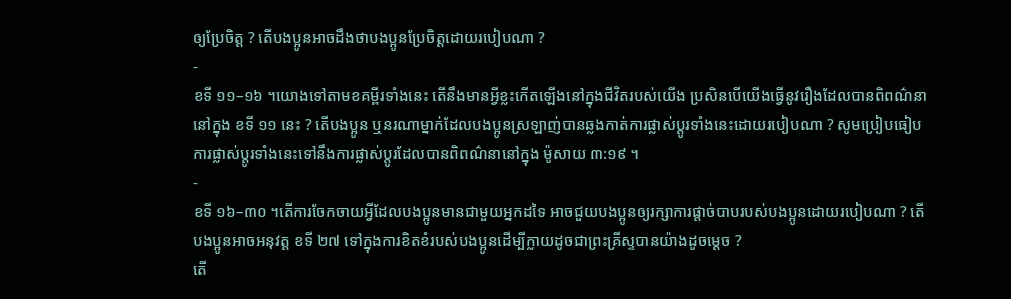ឲ្យប្រែចិត្ត ? តើបងប្អូនអាចដឹងថាបងប្អូនប្រែចិត្តដោយរបៀបណា ?
-
ខទី ១១–១៦ ។យោងទៅតាមខគម្ពីរទាំងនេះ តើនឹងមានអ្វីខ្លះកើតឡើងនៅក្នុងជីវិតរបស់យើង ប្រសិនបើយើងធ្វើនូវរឿងដែលបានពិពណ៌នានៅក្នុង ខទី ១១ នេះ ? តើបងប្អូន ឬនរណាម្នាក់ដែលបងប្អូនស្រឡាញ់បានឆ្លងកាត់ការផ្លាស់ប្តូរទាំងនេះដោយរបៀបណា ? សូមប្រៀបធៀបការផ្លាស់ប្តូរទាំងនេះទៅនឹងការផ្លាស់ប្តូរដែលបានពិពណ៌នានៅក្នុង ម៉ូសាយ ៣:១៩ ។
-
ខទី ១៦–៣០ ។តើការចែកចាយអ្វីដែលបងប្អូនមានជាមួយអ្នកដទៃ អាចជួយបងប្អូនឲ្យរក្សាការផ្ដាច់បាបរបស់បងប្អូនដោយរបៀបណា ? តើបងប្អូនអាចអនុវត្ត ខទី ២៧ ទៅក្នុងការខិតខំរបស់បងប្អូនដើម្បីក្លាយដូចជាព្រះគ្រីស្ទបានយ៉ាងដូចម្ដេច ?
តើ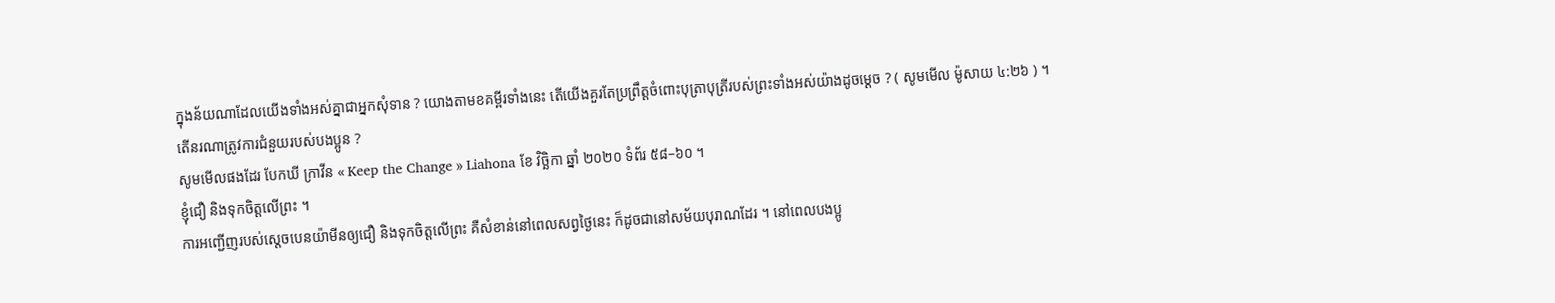ក្នុងន័យណាដែលយើងទាំងអស់គ្នាជាអ្នកសុំទាន ? យោងតាមខគម្ពីរទាំងនេះ តើយើងគួរតែប្រព្រឹត្តចំពោះបុត្រាបុត្រីរបស់ព្រះទាំងអស់យ៉ាងដូចម្ដេច ? ( សូមមើល ម៉ូសាយ ៤:២៦ ) ។ តើនរណាត្រូវការជំនួយរបស់បងប្អូន ?
សូមមើលផងដែរ បែកឃី ក្រាវីន « Keep the Change » Liahona ខែ វិច្ឆិកា ឆ្នាំ ២០២០ ទំព័រ ៥៨–៦០ ។
ខ្ញុំជឿ និងទុកចិត្តលើព្រះ ។
ការអញ្ជើញរបស់ស្តេចបេនយ៉ាមីនឲ្យជឿ និងទុកចិត្តលើព្រះ គឺសំខាន់នៅពេលសព្វថ្ងៃនេះ ក៏ដូចជានៅសម័យបុរាណដែរ ។ នៅពេលបងប្អូ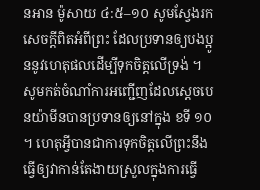នអាន ម៉ូសាយ ៤:៥–១០ សូមស្វែងរកសេចក្តីពិតអំពីព្រះ ដែលប្រទានឲ្យបងប្អូននូវហេតុផលដើម្បីទុកចិត្តលើទ្រង់ ។ សូមកត់ចំណាំការអញ្ជើញដែលស្តេចបេនយ៉ាមីនបានប្រទានឲ្យនៅក្នុង ខទី ១០ ។ ហេតុអ្វីបានជាការទុកចិត្តលើព្រះនឹងធ្វើឲ្យវាកាន់តែងាយស្រួលក្នុងការធ្វើ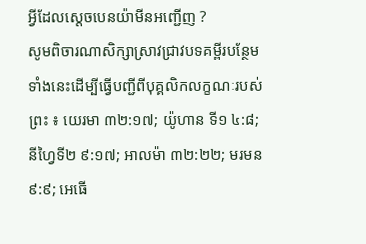អ្វីដែលស្ដេចបេនយ៉ាមីនអញ្ជើញ ?
សូមពិចារណាសិក្សាស្រាវជ្រាវបទគម្ពីរបន្ថែមទាំងនេះដើម្បីធ្វើបញ្ជីពីបុគ្គលិកលក្ខណៈរបស់ព្រះ ៖ យេរមា ៣២:១៧; យ៉ូហាន ទី១ ៤:៨; នីហ្វៃទី២ ៩:១៧; អាលម៉ា ៣២:២២; មរមន ៩:៩; អេធើ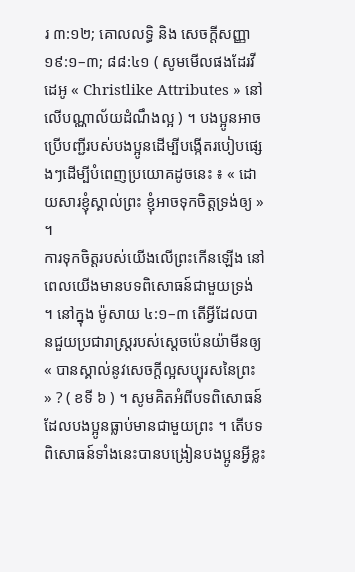រ ៣:១២; គោលលទ្ធិ និង សេចក្តីសញ្ញា ១៩:១–៣; ៨៨:៤១ ( សូមមើលផងដែរវីដេអូ « Christlike Attributes » នៅលើបណ្ណាល័យដំណឹងល្អ ) ។ បងប្អូនអាចប្រើបញ្ជីរបស់បងប្អូនដើម្បីបង្កើតរបៀបផ្សេងៗដើម្បីបំពេញប្រយោគដូចនេះ ៖ « ដោយសារខ្ញុំស្គាល់ព្រះ ខ្ញុំអាចទុកចិត្តទ្រង់ឲ្យ » ។
ការទុកចិត្តរបស់យើងលើព្រះកើនឡើង នៅពេលយើងមានបទពិសោធន៍ជាមួយទ្រង់ ។ នៅក្នុង ម៉ូសាយ ៤:១–៣ តើអ្វីដែលបានជួយប្រជារាស្រ្តរបស់ស្តេចប៉េនយ៉ាមីនឲ្យ « បានស្គាល់នូវសេចក្ដីល្អសប្បុរសនៃព្រះ » ? ( ខទី ៦ ) ។ សូមគិតអំពីបទពិសោធន៍ដែលបងប្អូនធ្លាប់មានជាមួយព្រះ ។ តើបទពិសោធន៍ទាំងនេះបានបង្រៀនបងប្អូនអ្វីខ្លះ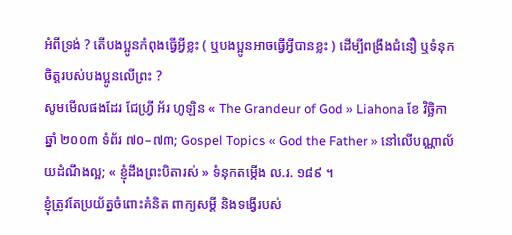អំពីទ្រង់ ? តើបងប្អូនកំពុងធ្វើអ្វីខ្លះ ( ឬបងប្អូនអាចធ្វើអ្វីបានខ្លះ ) ដើម្បីពង្រឹងជំនឿ ឬទំនុកចិត្តរបស់បងប្អូនលើព្រះ ?
សូមមើលផងដែរ ជែហ្វ្រី អ័រ ហូឡិន « The Grandeur of God » Liahona ខែ វិច្ឆិកា ឆ្នាំ ២០០៣ ទំព័រ ៧០–៧៣; Gospel Topics « God the Father » នៅលើបណ្ណាល័យដំណឹងល្អ; « ខ្ញុំដឹងព្រះបិតារស់ » ទំនុកតម្កើង ល.រ. ១៨៩ ។
ខ្ញុំត្រូវតែប្រយ័ត្នចំពោះគំនិត ពាក្យសម្តី និងទង្វើរបស់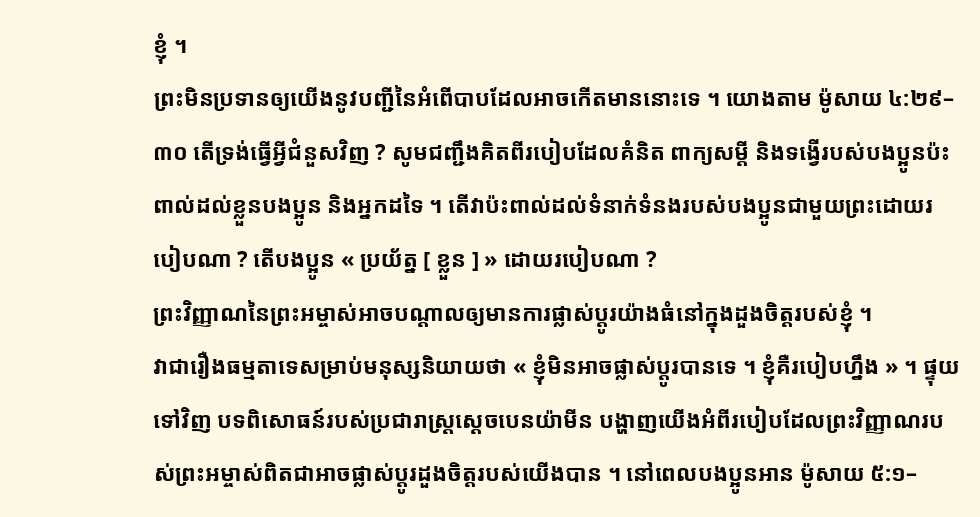ខ្ញុំ ។
ព្រះមិនប្រទានឲ្យយើងនូវបញ្ជីនៃអំពើបាបដែលអាចកើតមាននោះទេ ។ យោងតាម ម៉ូសាយ ៤:២៩–៣០ តើទ្រង់ធ្វើអ្វីជំនួសវិញ ? សូមជញ្ជឹងគិតពីរបៀបដែលគំនិត ពាក្យសម្ដី និងទង្វើរបស់បងប្អូនប៉ះពាល់ដល់ខ្លួនបងប្អូន និងអ្នកដទៃ ។ តើវាប៉ះពាល់ដល់ទំនាក់ទំនងរបស់បងប្អូនជាមួយព្រះដោយរបៀបណា ? តើបងប្អូន « ប្រយ័ត្ន [ ខ្លួន ] » ដោយរបៀបណា ?
ព្រះវិញ្ញាណនៃព្រះអម្ចាស់អាចបណ្ដាលឲ្យមានការផ្លាស់ប្តូរយ៉ាងធំនៅក្នុងដួងចិត្តរបស់ខ្ញុំ ។
វាជារឿងធម្មតាទេសម្រាប់មនុស្សនិយាយថា « ខ្ញុំមិនអាចផ្លាស់ប្តូរបានទេ ។ ខ្ញុំគឺរបៀបហ្នឹង » ។ ផ្ទុយទៅវិញ បទពិសោធន៍របស់ប្រជារាស្ត្រស្ដេចបេនយ៉ាមីន បង្ហាញយើងអំពីរបៀបដែលព្រះវិញ្ញាណរបស់ព្រះអម្ចាស់ពិតជាអាចផ្លាស់ប្ដូរដួងចិត្តរបស់យើងបាន ។ នៅពេលបងប្អូនអាន ម៉ូសាយ ៥:១–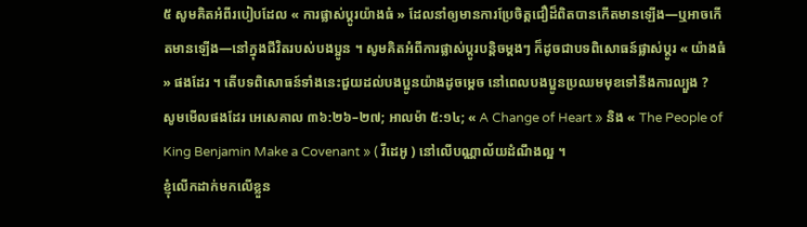៥ សូមគិតអំពីរបៀបដែល « ការផ្លាស់ប្តូរយ៉ាងធំ » ដែលនាំឲ្យមានការប្រែចិត្តជឿដ៏ពិតបានកើតមានឡើង—ឬអាចកើតមានឡើង—នៅក្នុងជីវិតរបស់បងប្អូន ។ សូមគិតអំពីការផ្លាស់ប្តូរបន្តិចម្តងៗ ក៏ដូចជាបទពិសោធន៍ផ្លាស់ប្តូរ « យ៉ាងធំ » ផងដែរ ។ តើបទពិសោធន៍ទាំងនេះជួយដល់បងប្អូនយ៉ាងដូចម្ដេច នៅពេលបងប្អូនប្រឈមមុខទៅនឹងការល្បួង ?
សូមមើលផងដែរ អេសេគាល ៣៦:២៦–២៧; អាលម៉ា ៥:១៤; « A Change of Heart » និង « The People of King Benjamin Make a Covenant » ( វីដេអូ ) នៅលើបណ្ណាល័យដំណឹងល្អ ។
ខ្ញុំលើកដាក់មកលើខ្លួន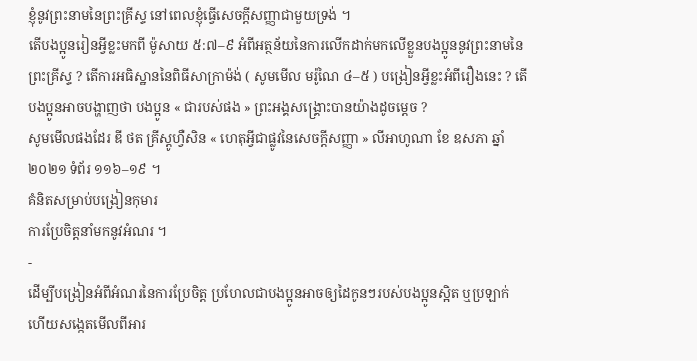ខ្ញុំនូវព្រះនាមនៃព្រះគ្រីស្ទ នៅពេលខ្ញុំធ្វើសេចក្ដីសញ្ញាជាមួយទ្រង់ ។
តើបងប្អូនរៀនអ្វីខ្លះមកពី ម៉ូសាយ ៥:៧–៩ អំពីអត្ថន័យនៃការលើកដាក់មកលើខ្លួនបងប្អូននូវព្រះនាមនៃព្រះគ្រីស្ទ ? តើការអធិស្ឋាននៃពិធីសាក្រាម៉ង់ ( សូមមើល មរ៉ូណៃ ៤–៥ ) បង្រៀនអ្វីខ្លះអំពីរឿងនេះ ? តើបងប្អូនអាចបង្ហាញថា បងប្អូន « ជារបស់ផង » ព្រះអង្គសង្គ្រោះបានយ៉ាងដូចម្ដេច ?
សូមមើលផងដែរ ឌី ថត គ្រីស្តូហ្វឺសិន « ហេតុអ្វីជាផ្លូវនៃសេចក្តីសញ្ញា » លីអាហូណា ខែ ឧសភា ឆ្នាំ ២០២១ ទំព័រ ១១៦–១៩ ។
គំនិតសម្រាប់បង្រៀនកុមារ
ការប្រែចិត្តនាំមកនូវអំណរ ។
-
ដើម្បីបង្រៀនអំពីអំណរនៃការប្រែចិត្ត ប្រហែលជាបងប្អូនអាចឲ្យដៃកូនៗរបស់បងប្អូនស្អិត ឬប្រឡាក់ ហើយសង្កេតមើលពីអារ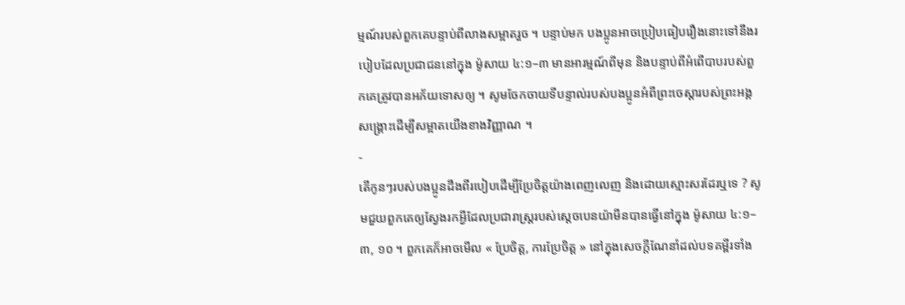ម្មណ៍របស់ពួកគេបន្ទាប់ពីលាងសម្អាតរួច ។ បន្ទាប់មក បងប្អូនអាចប្រៀបធៀបរឿងនោះទៅនឹងរបៀបដែលប្រជាជននៅក្នុង ម៉ូសាយ ៤:១–៣ មានអារម្មណ៍ពីមុន និងបន្ទាប់ពីអំពើបាបរបស់ពួកគេត្រូវបានអភ័យទោសឲ្យ ។ សូមចែកចាយទីបន្ទាល់របស់បងប្អូនអំពីព្រះចេស្ដារបស់ព្រះអង្គសង្គ្រោះដើម្បីសម្អាតយើងខាងវិញ្ញាណ ។
-
តើកូនៗរបស់បងប្អូនដឹងពីរបៀបដើម្បីប្រែចិត្តយ៉ាងពេញលេញ និងដោយស្មោះសរដែរឬទេ ? សូមជួយពួកគេឲ្យស្វែងរកអ្វីដែលប្រជារាស្រ្តរបស់ស្តេចបេនយ៉ាមីនបានធ្វើនៅក្នុង ម៉ូសាយ ៤:១–៣, ១០ ។ ពួកគេក៏អាចមើល « ប្រែចិត្ត, ការប្រែចិត្ត » នៅក្នុងសេចក្តីណែនាំដល់បទគម្ពីរទាំង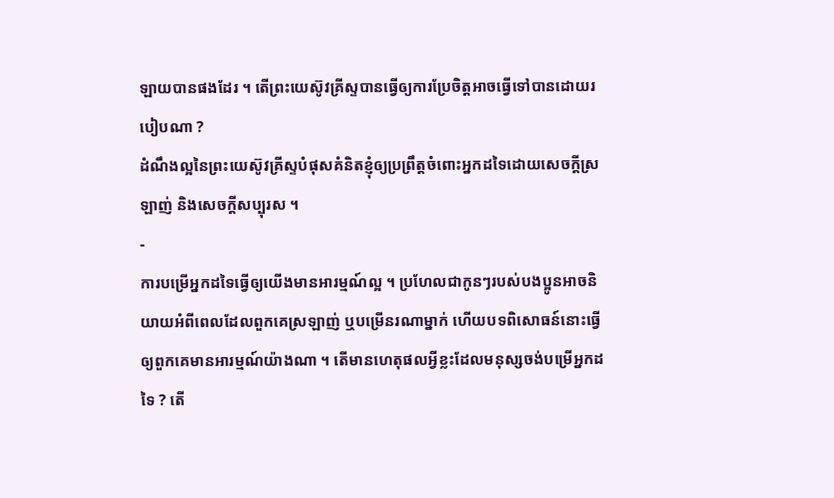ឡាយបានផងដែរ ។ តើព្រះយេស៊ូវគ្រីស្ទបានធ្វើឲ្យការប្រែចិត្តអាចធ្វើទៅបានដោយរបៀបណា ?
ដំណឹងល្អនៃព្រះយេស៊ូវគ្រីស្ទបំផុសគំនិតខ្ញុំឲ្យប្រព្រឹត្តចំពោះអ្នកដទៃដោយសេចក្តីស្រឡាញ់ និងសេចក្តីសប្បុរស ។
-
ការបម្រើអ្នកដទៃធ្វើឲ្យយើងមានអារម្មណ៍ល្អ ។ ប្រហែលជាកូនៗរបស់បងប្អូនអាចនិយាយអំពីពេលដែលពួកគេស្រឡាញ់ ឬបម្រើនរណាម្នាក់ ហើយបទពិសោធន៍នោះធ្វើឲ្យពួកគេមានអារម្មណ៍យ៉ាងណា ។ តើមានហេតុផលអ្វីខ្លះដែលមនុស្សចង់បម្រើអ្នកដទៃ ? តើ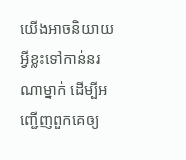យើងអាចនិយាយអ្វីខ្លះទៅកាន់នរណាម្នាក់ ដើម្បីអញ្ជើញពួកគេឲ្យ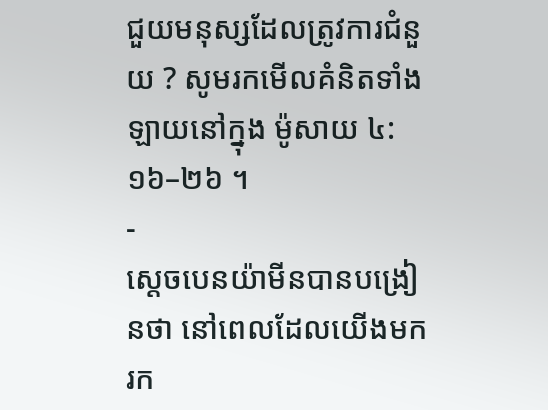ជួយមនុស្សដែលត្រូវការជំនួយ ? សូមរកមើលគំនិតទាំងឡាយនៅក្នុង ម៉ូសាយ ៤:១៦–២៦ ។
-
ស្តេចបេនយ៉ាមីនបានបង្រៀនថា នៅពេលដែលយើងមករក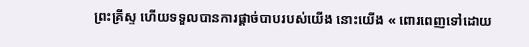ព្រះគ្រីស្ទ ហើយទទួលបានការផ្ដាច់បាបរបស់យើង នោះយើង « ពោរពេញទៅដោយ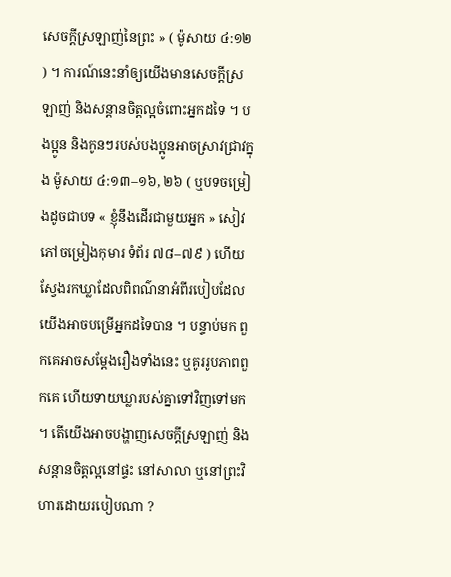សេចក្ដីស្រឡាញ់នៃព្រះ » ( ម៉ូសាយ ៤:១២ ) ។ ការណ៍នេះនាំឲ្យយើងមានសេចក្ដីស្រឡាញ់ និងសន្ដានចិត្តល្អចំពោះអ្នកដទៃ ។ បងប្អូន និងកូនៗរបស់បងប្អូនអាចស្រាវជ្រាវក្នុង ម៉ូសាយ ៤:១៣–១៦, ២៦ ( ឬបទចម្រៀងដូចជាបទ « ខ្ញុំនឹងដើរជាមួយអ្នក » សៀវភៅចម្រៀងកុមារ ទំព័រ ៧៨–៧៩ ) ហើយស្វែងរកឃ្លាដែលពិពណ៌នាអំពីរបៀបដែលយើងអាចបម្រើអ្នកដទៃបាន ។ បន្ទាប់មក ពួកគេអាចសម្ដែងរឿងទាំងនេះ ឬគូររូបភាពពួកគេ ហើយទាយឃ្លារបស់គ្នាទៅវិញទៅមក ។ តើយើងអាចបង្ហាញសេចក្ដីស្រឡាញ់ និងសន្ដានចិត្តល្អនៅផ្ទះ នៅសាលា ឬនៅព្រះវិហារដោយរបៀបណា ?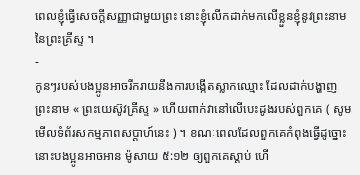ពេលខ្ញុំធ្វើសេចក្ដីសញ្ញាជាមួយព្រះ នោះខ្ញុំលើកដាក់មកលើខ្លួនខ្ញុំនូវព្រះនាមនៃព្រះគ្រីស្ទ ។
-
កូនៗរបស់បងប្អូនអាចរីករាយនឹងការបង្កើតស្លាកឈ្មោះ ដែលដាក់បង្ហាញព្រះនាម « ព្រះយេស៊ូវគ្រីស្ទ » ហើយពាក់វានៅលើបេះដូងរបស់ពួកគេ ( សូមមើលទំព័រសកម្មភាពសប្តាហ៍នេះ ) ។ ខណៈពេលដែលពួកគេកំពុងធ្វើដូច្នោះ នោះបងប្អូនអាចអាន ម៉ូសាយ ៥:១២ ឲ្យពួកគេស្តាប់ ហើ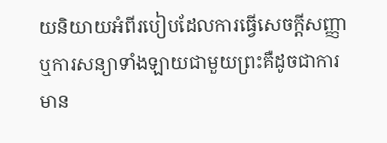យនិយាយអំពីរបៀបដែលការធ្វើសេចក្តីសញ្ញា ឬការសន្យាទាំងឡាយជាមួយព្រះគឺដូចជាការមាន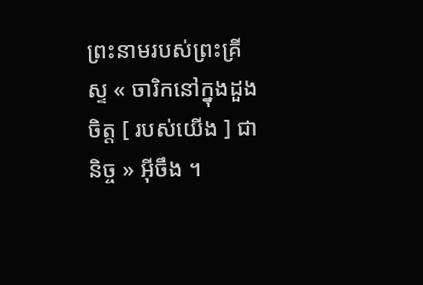ព្រះនាមរបស់ព្រះគ្រីស្ទ « ចារិកនៅក្នុងដួងចិត្ត [ របស់យើង ] ជានិច្ច » អ៊ីចឹង ។